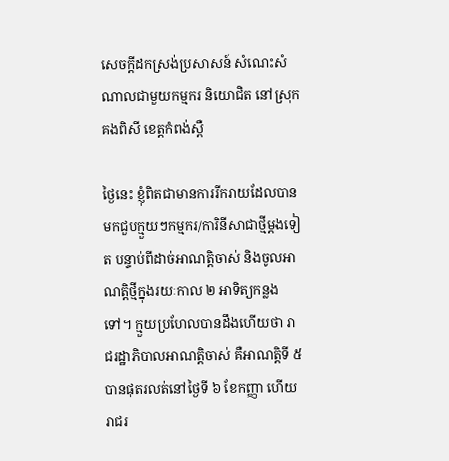សេចក្តីដកស្រង់ប្រសាសន៍ សំណេះសំណាលជាមួយកម្មករ និយោជិត នៅស្រុកគងពិសី ខេត្តកំពង់ស្ពឺ

ថ្ងៃនេះ ខ្ញុំពិតជាមានការរីករាយដែលបានមកជួបក្មួយៗកម្មករ/ការិនីសាជាថ្មីម្ដងទៀត បន្ទាប់ពីដាច់អាណត្តិចាស់ និងចូលអាណត្តិថ្មីក្នុងរយៈកាល ២ អាទិត្យកន្លងទៅ។ ក្មួយប្រហែលបានដឹងហើយថា រាជរដ្ឋាភិបាលអាណត្តិចាស់ គឺអាណត្តិទី ៥ បានផុតរលត់នៅថ្ងៃទី ៦ ខែកញ្ញា ហើយរាជរ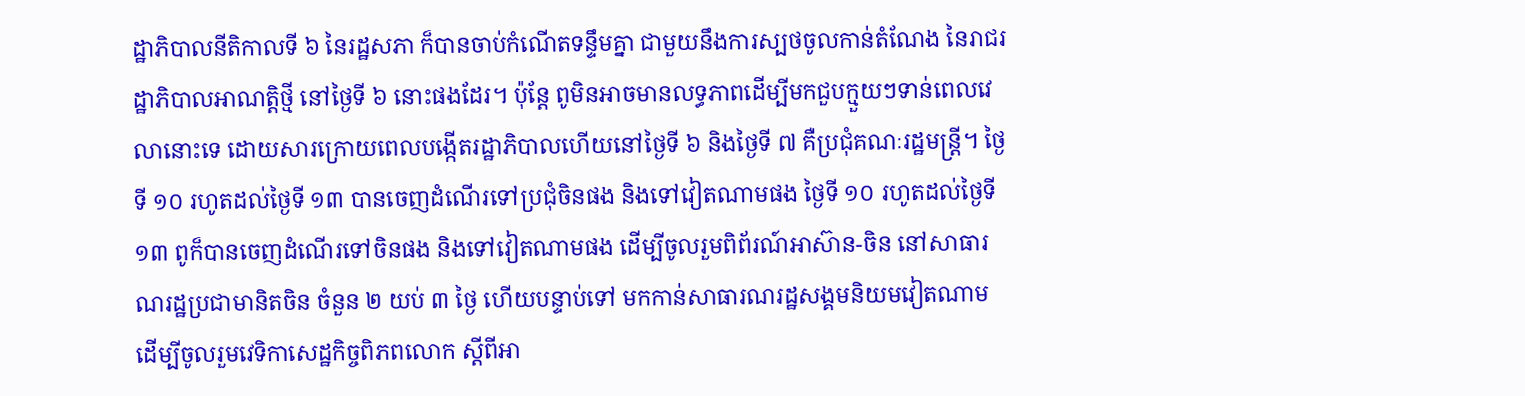ដ្ឋាភិបាលនីតិកាលទី ៦ នៃរដ្ឋសភា ក៏បានចាប់កំណើតទន្ទឹមគ្នា ជាមួយនឹងការស្បថចូលកាន់តំណែង នៃរាជរដ្ឋាភិបាលអាណត្តិថ្មី នៅថ្ងៃទី ៦ នោះផងដែរ។ ប៉ុន្តែ ពូមិនអាចមានលទ្ធភាពដើម្បីមកជួបក្មួយៗទាន់ពេលវេលានោះទេ ដោយសារក្រោយពេលបង្កើតរដ្ឋាភិបាលហើយនៅថ្ងៃទី ៦ និងថ្ងៃទី ៧ គឺប្រជុំគណៈរដ្ឋមន្រ្តី។ ថ្ងៃទី ១០ រហូតដល់ថ្ងៃទី ១៣ បានចេញដំណើរទៅប្រជុំចិនផង និងទៅវៀតណាមផង ថ្ងៃទី ១០ រហូតដល់ថ្ងៃទី ១៣ ពូក៏បានចេញដំណើរទៅចិនផង និងទៅវៀតណាមផង ដើម្បីចូលរួមពិព័រណ៍អាស៊ាន-ចិន នៅសាធារណរដ្ឋប្រជាមានិតចិន ចំនួន ២ យប់ ៣ ថ្ងៃ ហើយបន្ទាប់ទៅ មកកាន់សាធារណរដ្ឋសង្គមនិយមវៀតណាម ដើម្បីចូលរួមវេទិកាសេដ្ឋកិច្ចពិភពលោក ស្ដីពីអា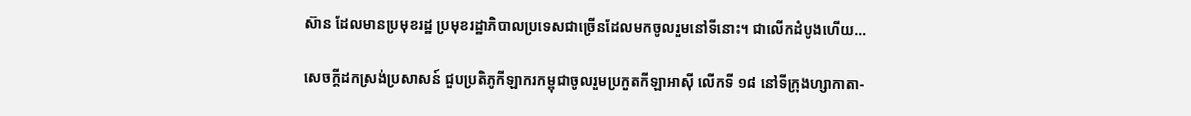ស៊ាន ដែលមានប្រមុខរដ្ឋ ប្រមុខរដ្ឋាភិបាលប្រទេសជាច្រើនដែលមកចូលរួមនៅទីនោះ។ ជាលើកដំបូងហើយ…

សេចក្តីដកស្រង់ប្រសាសន៍ ជួបប្រតិភូកីឡាករកម្ពុជាចូលរួមប្រកួតកីឡាអាស៊ី លើកទី ១៨ នៅទីក្រុងហ្សាកាតា-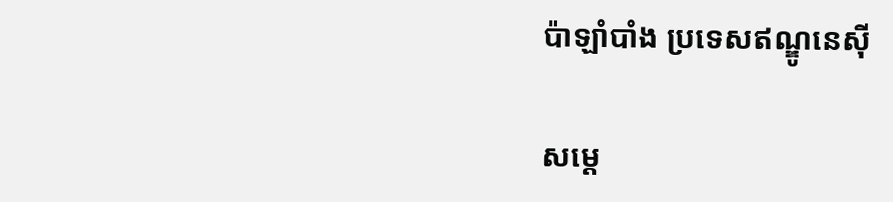ប៉ាឡាំបាំង ប្រទេសឥណ្ឌូនេស៊ី

សម្ដេ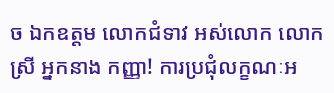ច ឯកឧត្តម លោកជំទាវ អស់លោក លោកស្រី អ្នកនាង កញ្ញា! ការប្រជុំលក្ខណៈអ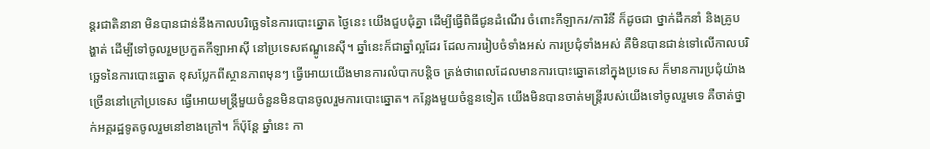ន្តរជាតិនានា មិនបានជាន់នឹងកាលបរិច្ឆេទនៃការបោះឆ្នោត ថ្ងៃនេះ យើងជួបជុំគ្នា ដើម្បីធ្វើពិធីជូនដំណើរ ចំពោះកីឡាករ/ការិនី ក៏ដូចជា ថ្នាក់ដឹកនាំ និងគ្រូបង្ហាត់ ដើម្បីទៅចូលរួមប្រកួតកីឡាអាស៊ី នៅប្រទេសឥណ្ឌូនេស៊ី។ ឆ្នាំនេះក៏ជាឆ្នាំល្អដែរ ដែលការរៀបចំទាំងអស់ ការប្រជុំទាំងអស់ គឺមិនបានជាន់ទៅលើកាលបរិច្ឆេទនៃការបោះឆ្នោត ខុសប្លែកពីស្ថានភាពមុនៗ ធ្វើអោយយើងមានការលំបាកបន្ដិច ត្រង់ថាពេលដែលមានការបោះឆ្នោតនៅក្នុងប្រទេស ក៏មានការប្រជុំយ៉ាងច្រើននៅក្រៅប្រទេស ធ្វើអោយមន្រ្តីមួយចំនួនមិនបានចូលរួមការបោះឆ្នោត។ កន្លែងមួយចំនួនទៀត យើងមិនបានចាត់មន្រ្តីរបស់យើងទៅចូលរួមទេ គឺចាត់ថ្នាក់អគ្គរដ្ឋទូតចូលរួមនៅខាងក្រៅ។ ក៏ប៉ុន្តែ ឆ្នាំនេះ កា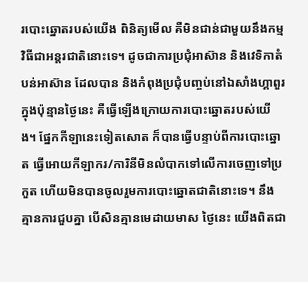របោះឆ្នោតរបស់យើង ពិនិត្យមើល គឺមិនជាន់ជាមួយនឹងកម្មវិធីជាអន្តរជាតិនោះទេ។ ដូចជាការប្រជុំអាស៊ាន និងវេទិកាតំបន់អាស៊ាន ដែលបាន និងកំពុងប្រជុំបញ្ចប់នៅឯសាំងហ្គាពួរ ក្នុងប៉ុន្មានថ្ងៃនេះ គឺធ្វើឡើងក្រោយការបោះឆ្នោតរបស់យើង។ ផ្នែកកីឡានេះទៀតសោត ក៏បានធ្វើបន្ទាប់ពីការបោះឆ្នោត ធ្វើអោយកីឡាករ/ការិនីមិនលំបាកទៅលើការចេញទៅប្រកួត ហើយមិនបានចូលរួមការបោះឆ្នោតជាតិនោះទេ។ នឹងគ្មានការជួបគ្នា បើសិនគ្មានមេដាយមាស ថ្ងៃនេះ យើងពិតជា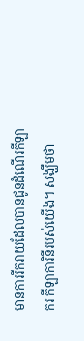មានការរីករាយដែលបានជូនដំណើរកីឡាករ កីឡាការិនីរបស់យើង។ សង្ឃឹមថា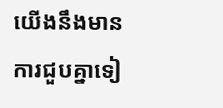យើងនឹងមានការជួបគ្នាទៀ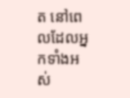ត នៅពេលដែលអ្នកទាំងអស់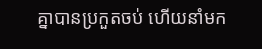គ្នាបានប្រកួតចប់ ហើយនាំមក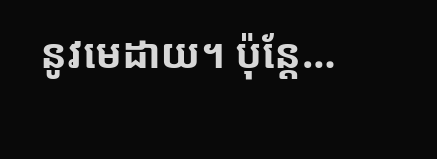នូវមេដាយ។ ប៉ុន្តែ…